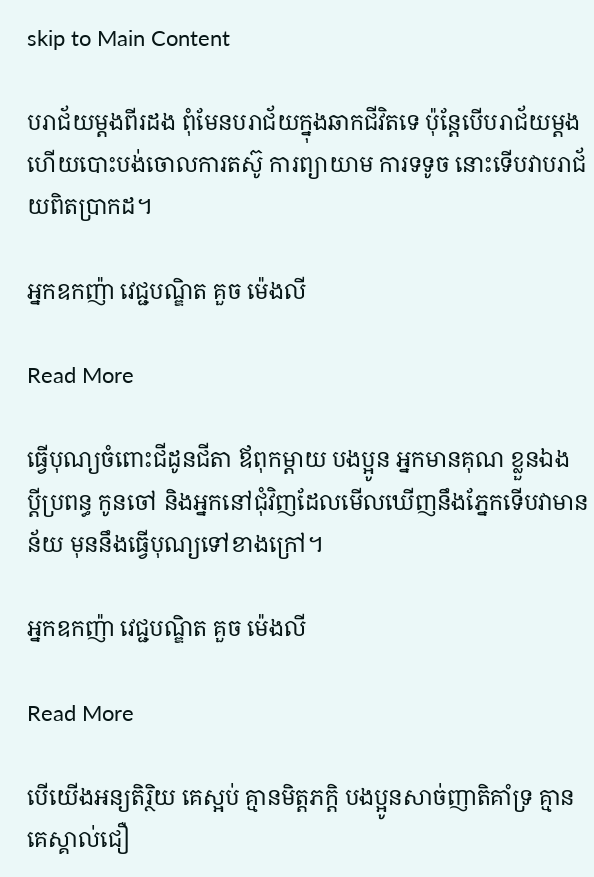skip to Main Content

បរាជ័យម្ដងពីរដង ពុំមែនបរាជ័យក្នុងឆាកជីវិតទេ ប៉ុន្តែបើបរាជ័យម្ដងហើយបោះបង់ចោលការតស៊ូ ការព្យាយាម ការទទូច នោះទើបវាបរាជ័យពិតប្រាកដ។

អ្នកឧកញ៉ា វេជ្ជបណ្ឌិត គួច ម៉េងលី

Read More

ធ្វើបុណ្យចំពោះជីដូនជីតា ឪពុកម្ដាយ បងប្អូន អ្នកមានគុណ ខ្លួនឯង ប្ដីប្រពន្ធ កូនចៅ និងអ្នកនៅជុំវិញដែលមើលឃើញនឹងភ្នែកទើបវាមានន័យ មុននឹងធ្វើបុណ្យទៅខាងក្រៅ។

អ្នកឧកញ៉ា វេជ្ជបណ្ឌិត គួច ម៉េងលី

Read More

បើយើងអន្យតិរ្ថិយ គេស្អប់ គ្មានមិត្តភក្ដិ បងប្អូនសាច់ញាតិគាំទ្រ គ្មានគេស្គាល់ជឿ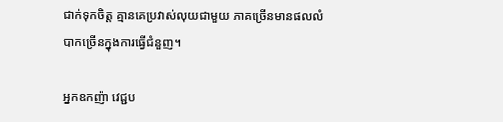ជាក់ទុកចិត្ត គ្មានគេប្រវាស់លុយជាមួយ ភាគច្រើនមានផលលំបាកច្រើនក្នុងការធ្វើជំនួញ។

អ្នកឧកញ៉ា វេជ្ជប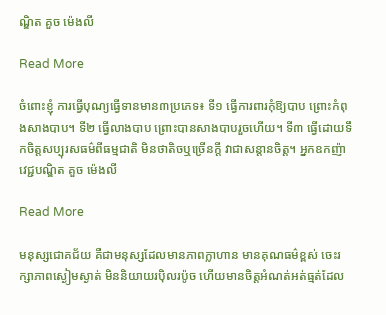ណ្ឌិត គួច ម៉េងលី

Read More

ចំពោះខ្ញុំ ការធ្វើបុណ្យធ្វើទានមាន៣ប្រភេទ៖ ទី១ ធ្វើការពារកុំឱ្យបាប ព្រោះកំពុងសាងបាប។ ទី២ ធ្វើលាងបាប ព្រោះបានសាងបាបរួចហើយ។ ទី៣ ធ្វើដោយទឹកចិត្តសប្បុរសធម៌ពីធម្មជាតិ មិនថាតិចឬច្រើនក្ដី វាជាសន្ដានចិត្ត។ អ្នកឧកញ៉ា វេជ្ជបណ្ឌិត គួច ម៉េងលី

Read More

មនុស្សជោគជ័យ គឺជាមនុស្សដែលមានភាពក្លាហាន មានគុណធម៌ខ្ពស់ ចេះរក្សាភាពស្ងៀមស្ងាត់ មិននិយាយរប៉ិលរប៉ូច ហើយមានចិត្តអំណត់អត់ធ្មត់ដែល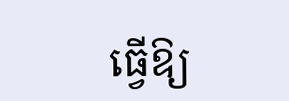ធ្វើឱ្យ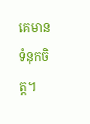គេមានទំនុកចិត្ត។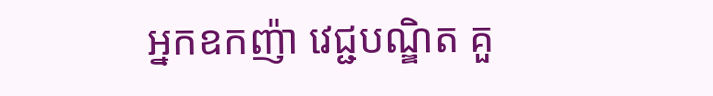អ្នកឧកញ៉ា វេជ្ជបណ្ឌិត គួ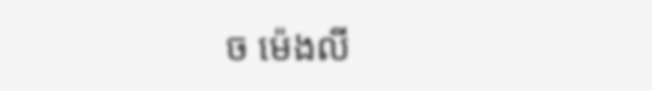ច ម៉េងលី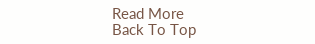Read More
Back To Top